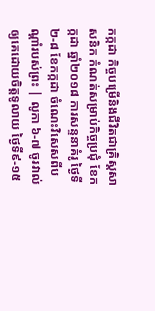កក្កដា កិច្ចបម្រើនិងជីវិតជាគ្រិស្តសាសនិក កំណត់សម្រាប់កិច្ចប្រជុំ ខែកក្កដា ឆ្នាំ២០១៨ ការសន្ទនាគំរូ ថ្ងៃទី២-៨ ខែកក្កដា ចំណេះវិសេសពីបណ្ដាំរបស់ព្រះ | លូកា ៦-៧ ចូរវាល់ឲ្យគេដោយចិត្តទូលាយ ថ្ងៃទី៩-១៥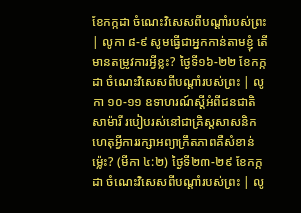ខែកក្កដា ចំណេះវិសេសពីបណ្ដាំរបស់ព្រះ | លូកា ៨-៩ សូមធ្វើជាអ្នកកាន់តាមខ្ញុំ តើមានតម្រូវការអ្វីខ្លះ? ថ្ងៃទី១៦-២២ ខែកក្កដា ចំណេះវិសេសពីបណ្ដាំរបស់ព្រះ | លូកា ១០-១១ ឧទាហរណ៍ស្តីអំពីជនជាតិសាម៉ារី របៀបរស់នៅជាគ្រិស្តសាសនិក ហេតុអ្វីការរក្សាអព្យាក្រឹតភាពគឺសំខាន់ម្ល៉េះ? (មីកា ៤:២) ថ្ងៃទី២៣-២៩ ខែកក្កដា ចំណេះវិសេសពីបណ្ដាំរបស់ព្រះ | លូ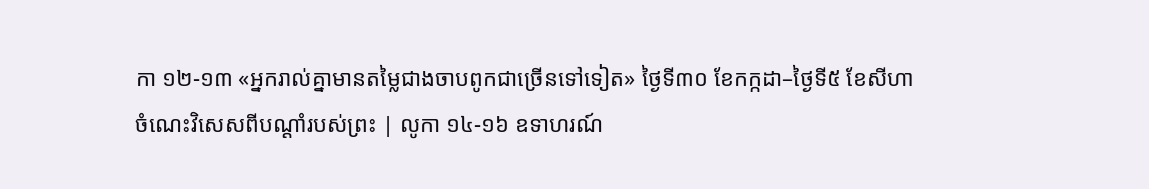កា ១២-១៣ «អ្នករាល់គ្នាមានតម្លៃជាងចាបពូកជាច្រើនទៅទៀត» ថ្ងៃទី៣០ ខែកក្កដា–ថ្ងៃទី៥ ខែសីហា ចំណេះវិសេសពីបណ្ដាំរបស់ព្រះ | លូកា ១៤-១៦ ឧទាហរណ៍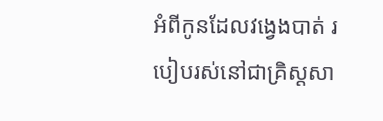អំពីកូនដែលវង្វេងបាត់ របៀបរស់នៅជាគ្រិស្តសា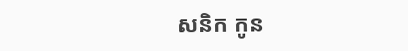សនិក កូន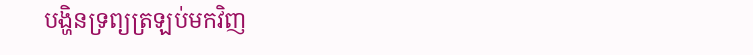បង្ហិនទ្រព្យត្រឡប់មកវិញ